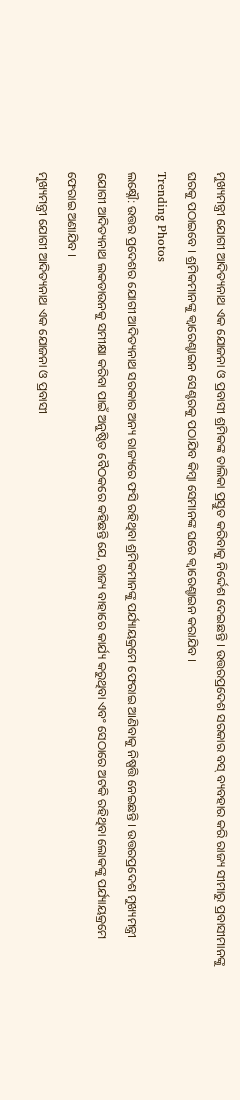ମୁଖ୍ୟମନ୍ତ୍ରୀ ଯୋଗୀ ଆଦିତ୍ୟନାଥ ଏକ ଯୋଜନା ଓ ପ୍ରବାସୀ ଶ୍ରମିକଙ୍କ ତାଲିକା ପ୍ରସ୍ତୁତ କରିବାକୁ ନିର୍ଦ୍ଦେଶ ଦେଇଛନ୍ତି । ଉତ୍ତରପ୍ରଦେଶ ସରକାର ବସ୍ ବ୍ୟବହାର କରି ରାଜ୍ୟ ସୀମାରୁ ପ୍ରବାସୀମାନଙ୍କୁ ଘରକୁ ପଠାଇବେ । ଶ୍ରମିକମାନଙ୍କୁ କ୍ୱାରେଣ୍ଟାଇନ ସେଣ୍ଟରକୁ ପଠାଯିବ କିମ୍ବା ସେମାନଙ୍କ ଘରେ କ୍ୱାରେଣ୍ଚାଇନ କରାଯିବ ।
Trending Photos
ଲକ୍ଷ୍ନୌ: ଉତ୍ତର ପ୍ରଦେଶର ଯୋଗୀ ଆଦିତ୍ୟନାଥ ସରକାର ଅନ୍ୟ ରାଜ୍ୟରେ ଫସି ରହିଥିବା ଶ୍ରମିକମାନଙ୍କୁ ପର୍ଯ୍ୟାୟକ୍ରମେ ଫେରାଇ ଆଣିବାକୁ ନିଷ୍ପତ୍ତି ନେଇଛନ୍ତି । ଉତ୍ତରପ୍ରଦେଶ ମୁଖ୍ୟମନ୍ତ୍ରୀ ଯୋଗୀ ଆଦିତ୍ୟନାଥ ଲକଡାଉନକୁ ସମୀକ୍ଷା କରିବା ପାଇଁ ଅନୁଷ୍ଠିତ ବୈଠକରେ କହିଛନ୍ତି ଯେ, ରାଜ୍ୟ ବାହାରେ କାର୍ଯ୍ୟ କରୁଥିବା ଏବଂ ସେଠାରେ ଅଟକି ରହିଥିବା ଲୋକଙ୍କୁ ପର୍ଯ୍ୟାୟକ୍ରମେ ଫେରାଇ ଅଣାଯିବ ।
ମୁଖ୍ୟମନ୍ତ୍ରୀ ଯୋଗୀ ଆଦିତ୍ୟନାଥ ଏକ ଯୋଜନା ଓ ପ୍ରବାସୀ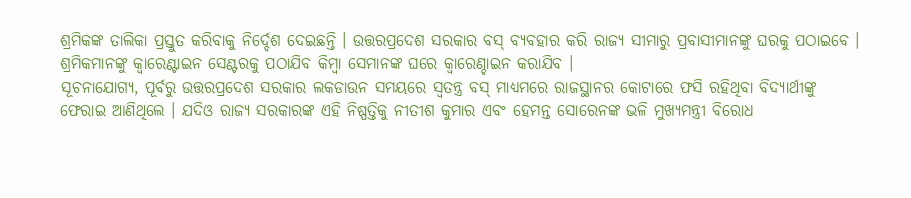ଶ୍ରମିକଙ୍କ ତାଲିକା ପ୍ରସ୍ତୁତ କରିବାକୁ ନିର୍ଦ୍ଦେଶ ଦେଇଛନ୍ତି । ଉତ୍ତରପ୍ରଦେଶ ସରକାର ବସ୍ ବ୍ୟବହାର କରି ରାଜ୍ୟ ସୀମାରୁ ପ୍ରବାସୀମାନଙ୍କୁ ଘରକୁ ପଠାଇବେ । ଶ୍ରମିକମାନଙ୍କୁ କ୍ୱାରେଣ୍ଟାଇନ ସେଣ୍ଟରକୁ ପଠାଯିବ କିମ୍ବା ସେମାନଙ୍କ ଘରେ କ୍ୱାରେଣ୍ଚାଇନ କରାଯିବ ।
ସୂଚନାଯୋଗ୍ୟ, ପୂର୍ବରୁ ଉତ୍ତରପ୍ରଦେଶ ସରକାର ଲକଡାଉନ ସମୟରେ ସ୍ୱତନ୍ତ୍ର ବସ୍ ମାଧ୍ୟମରେ ରାଜସ୍ଥାନର କୋଟାରେ ଫସି ରହିଥିବା ବିଦ୍ୟାର୍ଥୀଙ୍କୁ ଫେରାଇ ଆଣିଥିଲେ । ଯଦିଓ ରାଜ୍ୟ ସରକାରଙ୍କ ଏହି ନିଷ୍ପତ୍ତିକୁ ନୀତୀଶ କୁମାର ଏବଂ ହେମନ୍ତ ସୋରେନଙ୍କ ଭଳି ମୁଖ୍ୟମନ୍ତ୍ରୀ ବିରୋଧ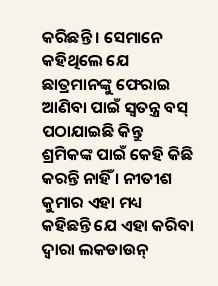କରିଛନ୍ତି । ସେମାନେ କହିଥିଲେ ଯେ ଛାତ୍ରମାନଙ୍କୁ ଫେରାଇ ଆଣିବା ପାଇଁ ସ୍ୱତନ୍ତ୍ର ବସ୍ ପଠାଯାଇଛି କିନ୍ତୁ ଶ୍ରମିକଙ୍କ ପାଇଁ କେହି କିଛି କରନ୍ତି ନାହିଁ । ନୀତୀଶ କୁମାର ଏହା ମଧ୍ୟ କହିଛନ୍ତି ଯେ ଏହା କରିବା ଦ୍ୱାରା ଲକଡାଉନ୍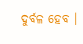ଦୁର୍ବଳ ହେବ ।